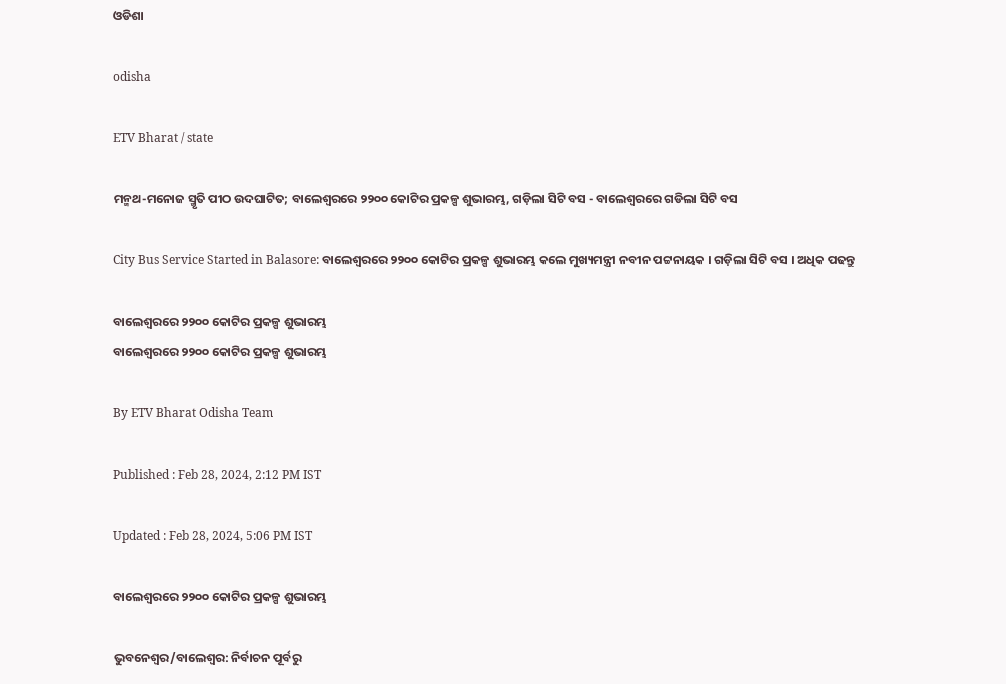ଓଡିଶା

odisha

ETV Bharat / state

ମନ୍ମଥ-ମନୋଜ ସ୍ମୃତି ପୀଠ ଉଦଘାଟିତ; ବାଲେଶ୍ଵରରେ ୨୨୦୦ କୋଟିର ପ୍ରକଳ୍ପ ଶୁଭାରମ୍ଭ, ଗଡ଼ିଲା ସିଟି ବସ - ବାଲେଶ୍ଵରରେ ଗଡିଲା ସିଟି ବସ

City Bus Service Started in Balasore: ବାଲେଶ୍ଵରରେ ୨୨୦୦ କୋଟିର ପ୍ରକଳ୍ପ ଶୁଭାରମ୍ଭ କଲେ ମୁଖ୍ୟମନ୍ତ୍ରୀ ନବୀନ ପଟ୍ଟନାୟକ । ଗଡ଼ିଲା ସିଟି ବସ । ଅଧିକ ପଢନ୍ତୁ

ବାଲେଶ୍ଵରରେ ୨୨୦୦ କୋଟିର ପ୍ରକଳ୍ପ ଶୁଭାରମ୍ଭ
ବାଲେଶ୍ଵରରେ ୨୨୦୦ କୋଟିର ପ୍ରକଳ୍ପ ଶୁଭାରମ୍ଭ

By ETV Bharat Odisha Team

Published : Feb 28, 2024, 2:12 PM IST

Updated : Feb 28, 2024, 5:06 PM IST

ବାଲେଶ୍ଵରରେ ୨୨୦୦ କୋଟିର ପ୍ରକଳ୍ପ ଶୁଭାରମ୍ଭ

ଭୁବନେଶ୍ବର/ବାଲେଶ୍ବର: ନିର୍ବାଚନ ପୂର୍ବରୁ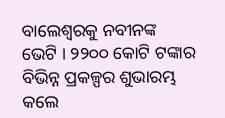ବାଲେଶ୍ବରକୁ ନବୀନଙ୍କ ଭେଟି । ୨୨୦୦ କୋଟି ଟଙ୍କାର ବିଭିନ୍ନ ପ୍ରକଳ୍ପର ଶୁଭାରମ୍ଭ କଲେ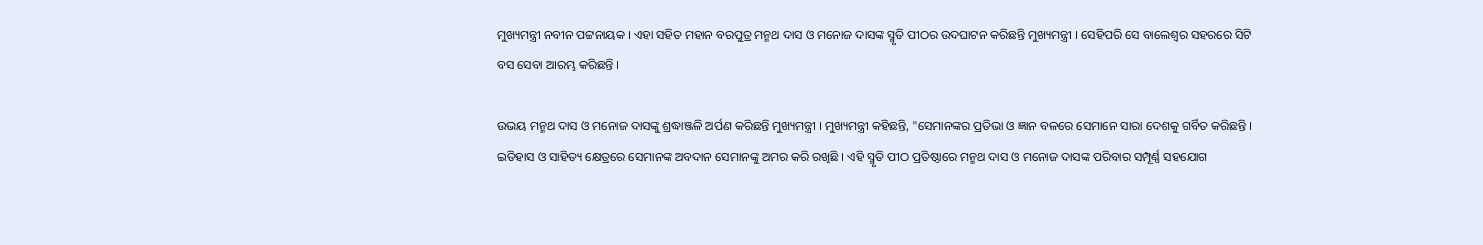ମୁଖ୍ୟମନ୍ତ୍ରୀ ନବୀନ ପଟ୍ଟନାୟକ । ଏହା ସହିତ ମହାନ ବରପୁତ୍ର ମନ୍ମଥ ଦାସ ଓ ମନୋଜ ଦାସଙ୍କ ସ୍ମୃତି ପୀଠର ଉଦଘାଟନ କରିଛନ୍ତି ମୁଖ୍ୟମନ୍ତ୍ରୀ । ସେହିପରି ସେ ବାଲେଶ୍ୱର ସହରରେ ସିଟି ବସ ସେବା ଆରମ୍ଭ କରିଛନ୍ତି ।

ଉଭୟ ମନ୍ମଥ ଦାସ ଓ ମନୋଜ ଦାସଙ୍କୁ ଶ୍ରଦ୍ଧାଞ୍ଜଳି ଅର୍ପଣ କରିଛନ୍ତି ମୁଖ୍ୟମନ୍ତ୍ରୀ । ମୁଖ୍ୟମନ୍ତ୍ରୀ କହିଛନ୍ତି, "ସେମାନଙ୍କର ପ୍ରତିଭା ଓ ଜ୍ଞାନ ବଳରେ ସେମାନେ ସାରା ଦେଶକୁ ଗର୍ବିତ କରିଛନ୍ତି । ଇତିହାସ ଓ ସାହିତ୍ୟ କ୍ଷେତ୍ରରେ ସେମାନଙ୍କ ଅବଦାନ ସେମାନଙ୍କୁ ଅମର କରି ରଖିଛି । ଏହି ସ୍ମୃତି ପୀଠ ପ୍ରତିଷ୍ଠାରେ ମନ୍ମଥ ଦାସ ଓ ମନୋଜ ଦାସଙ୍କ ପରିବାର ସମ୍ପୂର୍ଣ୍ଣ ସହଯୋଗ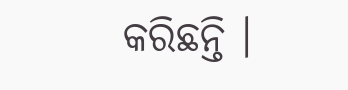କରିଛନ୍ତି ।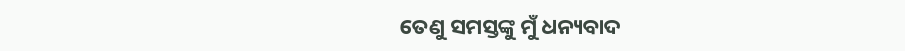ତେଣୁ ସମସ୍ତଙ୍କୁ ମୁଁ ଧନ୍ୟବାଦ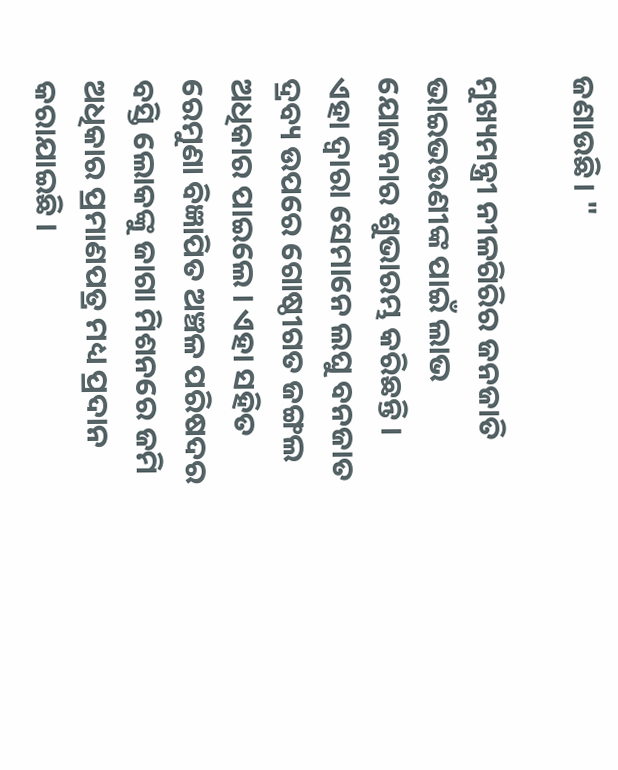ଜଣାଉଛି। "

ମୁଖ୍ୟମନ୍ତ୍ରୀ ନୀଳଗିରିର ଜନଜାତି ଭାଇଭଉଣୀଙ୍କ ପାଇଁ ଲାଭ ଯୋଜନାର ଶୁଭାରମ୍ଭ କରିଛନ୍ତି । ଏହା ଦ୍ୱାରା ସେମାନେ ଲଘୁ ବନଜାତ ଦ୍ରବ୍ୟ ଉପରେ ଗୋଷ୍ଠୀଗତ ଜଙ୍ଗଲ ଅଧିକାର ପାଇଲେ । ଏହା ସହିତ ରେମୁଣା ବିଜ୍ଞାପିତ ଅଞ୍ଚଳ ପରିଷଦର ବସ୍ତି ଲୋକଙ୍କୁ ଜାଗା ମିଶନରେ ଜମି ଅଧିକାର ପ୍ରମାଣପତ୍ର ମଧ୍ୟ ପ୍ରଦାନ କରାଯାଇଛି ।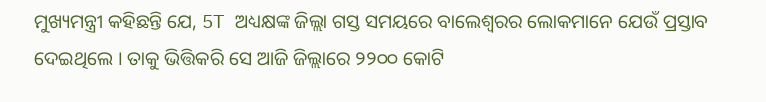ମୁଖ୍ୟମନ୍ତ୍ରୀ କହିଛନ୍ତି ଯେ, 5T ଅଧ୍ୟକ୍ଷଙ୍କ ଜିଲ୍ଲା ଗସ୍ତ ସମୟରେ ବାଲେଶ୍ୱରର ଲୋକମାନେ ଯେଉଁ ପ୍ରସ୍ତାବ ଦେଇଥିଲେ । ତାକୁ ଭିତ୍ତିକରି ସେ ଆଜି ଜିଲ୍ଲାରେ ୨୨୦୦ କୋଟି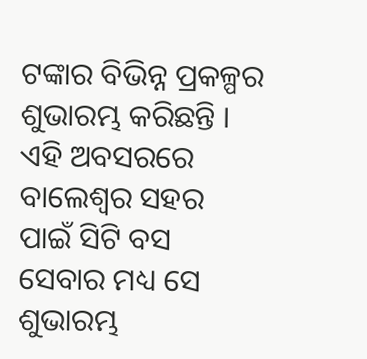ଟଙ୍କାର ବିଭିନ୍ନ ପ୍ରକଳ୍ପର ଶୁଭାରମ୍ଭ କରିଛନ୍ତି । ଏହି ଅବସରରେ ବାଲେଶ୍ୱର ସହର ପାଇଁ ସିଟି ବସ ସେବାର ମଧ୍ୟ ସେ ଶୁଭାରମ୍ଭ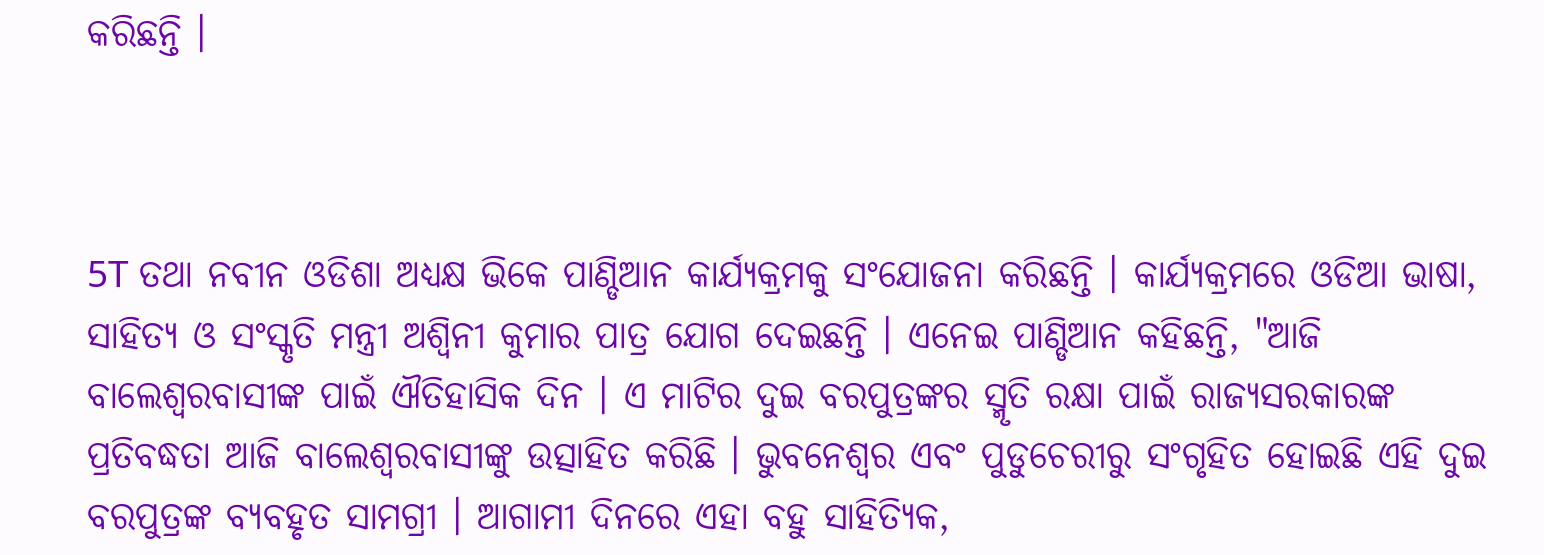କରିଛନ୍ତି ।



5T ତଥା ନବୀନ ଓଡିଶା ଅଧ୍ୟକ୍ଷ ଭିକେ ପାଣ୍ଡିଆନ କାର୍ଯ୍ୟକ୍ରମକୁ ସଂଯୋଜନା କରିଛନ୍ତି । କାର୍ଯ୍ୟକ୍ରମରେ ଓଡିଆ ଭାଷା, ସାହିତ୍ୟ ଓ ସଂସ୍କୃତି ମନ୍ତ୍ରୀ ଅଶ୍ୱିନୀ କୁମାର ପାତ୍ର ଯୋଗ ଦେଇଛନ୍ତି । ଏନେଇ ପାଣ୍ଡିଆନ କହିଛନ୍ତି, "ଆଜି ବାଲେଶ୍ୱରବାସୀଙ୍କ ପାଇଁ ଐତିହାସିକ ଦିନ । ଏ ମାଟିର ଦୁଇ ବରପୁତ୍ରଙ୍କର ସ୍ମୃତି ରକ୍ଷା ପାଇଁ ରାଜ୍ୟସରକାରଙ୍କ ପ୍ରତିବଦ୍ଧତା ଆଜି ବାଲେଶ୍ୱରବାସୀଙ୍କୁ ଉତ୍ସାହିତ କରିଛି । ଭୁବନେଶ୍ୱର ଏବଂ ପୁଡୁଚେରୀରୁ ସଂଗୃହିତ ହୋଇଛି ଏହି ଦୁଇ ବରପୁତ୍ରଙ୍କ ବ୍ୟବହୃତ ସାମଗ୍ରୀ । ଆଗାମୀ ଦିନରେ ଏହା ବହୁ ସାହିତ୍ୟିକ,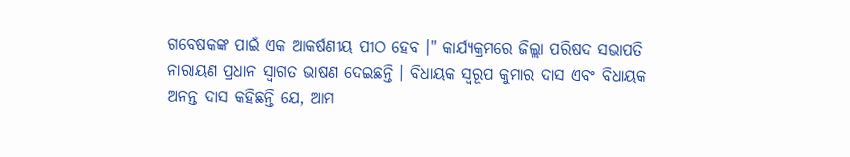ଗବେଷକଙ୍କ ପାଇଁ ଏକ ଆକର୍ଷଣୀୟ ପୀଠ ହେବ ।" କାର୍ଯ୍ୟକ୍ରମରେ ଜିଲ୍ଲା ପରିଷଦ ସଭାପତି ନାରାୟଣ ପ୍ରଧାନ ସ୍ୱାଗତ ଭାଷଣ ଦେଇଛନ୍ତି । ବିଧାୟକ ସ୍ୱରୂପ କୁମାର ଦାସ ଏବଂ ବିଧାୟକ ଅନନ୍ତ ଦାସ କହିଛନ୍ତି ଯେ, ଆମ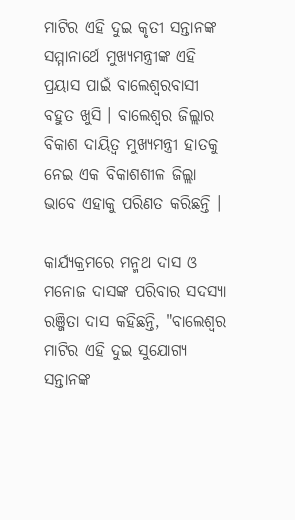ମାଟିର ଏହି ଦୁଇ କୃତୀ ସନ୍ତାନଙ୍କ ସମ୍ମାନାର୍ଥେ ମୁଖ୍ୟମନ୍ତ୍ରୀଙ୍କ ଏହି ପ୍ରୟାସ ପାଇଁ ବାଲେଶ୍ୱରବାସୀ ବହୁତ ଖୁସି । ବାଲେଶ୍ୱର ଜିଲ୍ଲାର ବିକାଶ ଦାୟିତ୍ୱ ମୁଖ୍ୟମନ୍ତ୍ରୀ ହାତକୁ ନେଇ ଏକ ବିକାଶଶୀଳ ଜିଲ୍ଲା ଭାବେ ଏହାକୁ ପରିଣତ କରିଛନ୍ତି ।

କାର୍ଯ୍ୟକ୍ରମରେ ମନ୍ମଥ ଦାସ ଓ ମନୋଜ ଦାସଙ୍କ ପରିବାର ସଦସ୍ୟା ରଞ୍ଜିତା ଦାସ କହିଛନ୍ତି, "ବାଲେଶ୍ୱର ମାଟିର ଏହି ଦୁଇ ସୁଯୋଗ୍ୟ ସନ୍ତାନଙ୍କ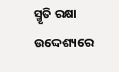ସ୍ମୃତି ରକ୍ଷା ଉଦ୍ଦେଶ୍ୟରେ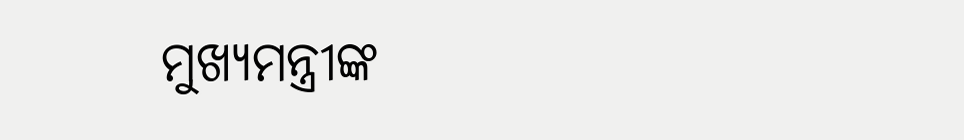ମୁଖ୍ୟମନ୍ତ୍ରୀଙ୍କ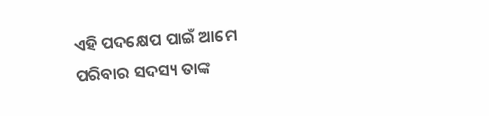ଏହି ପଦକ୍ଷେପ ପାଇଁ ଆମେ ପରିବାର ସଦସ୍ୟ ତାଙ୍କ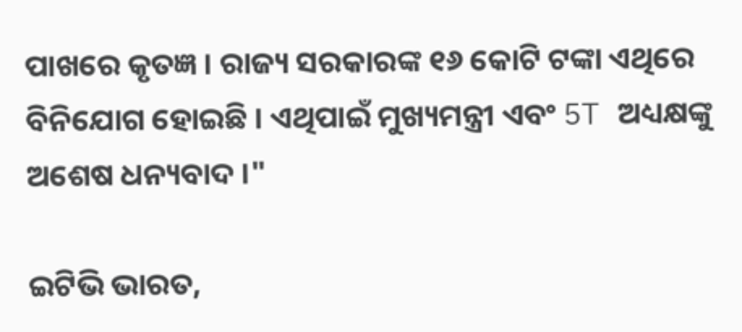ପାଖରେ କୃତଜ୍ଞ । ରାଜ୍ୟ ସରକାରଙ୍କ ୧୬ କୋଟି ଟଙ୍କା ଏଥିରେ ବିନିଯୋଗ ହୋଇଛି । ଏଥିପାଇଁ ମୁଖ୍ୟମନ୍ତ୍ରୀ ଏବଂ 5T ଅଧ୍ୟକ୍ଷଙ୍କୁ ଅଶେଷ ଧନ୍ୟବାଦ ।"

ଇଟିଭି ଭାରତ,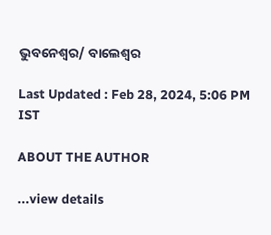ଭୁବନେଶ୍ବର/ ବାଲେଶ୍ବର

Last Updated : Feb 28, 2024, 5:06 PM IST

ABOUT THE AUTHOR

...view details